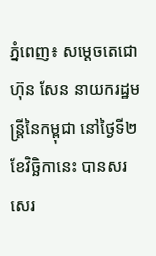ភ្នំពេញ៖ សម្ដេចតេជោ ហ៊ុន សែន នាយករដ្ឋមន្រ្តីនៃកម្ពុជា នៅថ្ងៃទី២ ខែវិច្ឆិកានេះ បានសរសេរ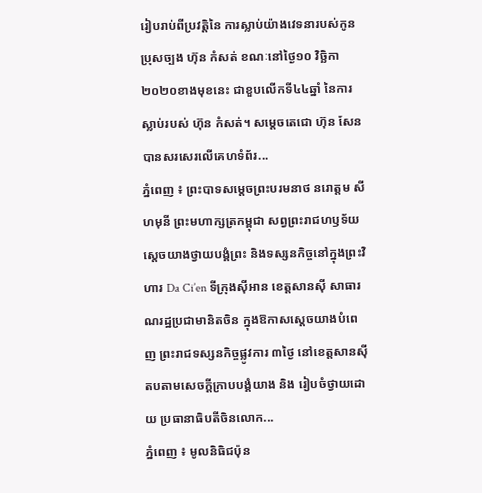រៀបរាប់ពីប្រវត្តិនៃ ការស្លាប់យ៉ាងវេទនារបស់កូនប្រុសច្បង ហ៊ុន កំសត់ ខណៈនៅថ្ងៃ១០ វិច្ឆិកា ២០២០ខាងមុខនេះ ជាខួបលើកទី៤៤ឆ្នាំ នៃការស្លាប់របស់ ហ៊ុន កំសត់។ សម្ដេចតេជោ ហ៊ុន សែន បានសរសេរលើគេហទំព័រ...
ភ្នំពេញ ៖ ព្រះបាទសម្ដេចព្រះបរមនាថ នរោត្តម សីហមុនី ព្រះមហាក្សត្រកម្ពុជា សព្វព្រះរាជហឫទ័យ ស្តេចយាងថ្វាយបង្គំព្រះ និងទស្សនកិច្ចនៅក្នុងព្រះវិហារ Da Ci’en ទីក្រុងស៊ីអាន ខេត្តសានស៊ី សាធារណរដ្ឋប្រជាមានិតចិន ក្នុងឱកាសស្តេចយាងបំពេញ ព្រះរាជទស្សនកិច្ចផ្លូវការ ៣ថ្ងៃ នៅខេត្តសានស៊ី តបតាមសេចក្តីក្រាបបង្គំយាង និង រៀបចំថ្វាយដោយ ប្រធានាធិបតីចិនលោក...
ភ្នំពេញ ៖ មូលនិធិជប៉ុន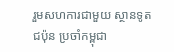រួមសហការជាមួយ ស្ថានទូតជប៉ុន ប្រចាំកម្ពុជា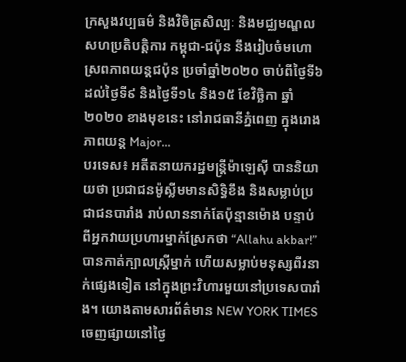ក្រសួងវប្បធម៌ និងវិចិត្រសិល្បៈ និងមជ្ឈមណ្ឌលសហប្រតិបត្តិការ កម្ពុជា-ជប៉ុន នឹងរៀបចំមហោស្រពភាពយន្តជប៉ុន ប្រចាំឆ្នាំ២០២០ ចាប់ពីថ្ងៃទី៦ ដល់ថ្ងៃទី៩ និងថ្ងៃទី១៤ និង១៥ ខែវិច្ឆិកា ឆ្នាំ២០២០ ខាងមុខនេះ នៅរាជធានីភ្នំពេញ ក្នុងរោងភាពយន្ត Major...
បរទេស៖ អតីតនាយករដ្ឋមន្រ្តីម៉ាឡេស៊ី បាននិយាយថា ប្រជាជនម៉ូស្លីមមានសិទ្ធិខឹង និងសម្លាប់ប្រជាជនបារាំង រាប់លាននាក់តែប៉ុន្មានម៉ោង បន្ទាប់ពីអ្នកវាយប្រហារម្នាក់ស្រែកថា “Allahu akbar!” បានកាត់ក្បាលស្ត្រីម្នាក់ ហើយសម្លាប់មនុស្សពីរនាក់ផ្សេងទៀត នៅក្នុងព្រះវិហារមួយនៅប្រទេសបារាំង។ យោងតាមសារព័ត៌មាន NEW YORK TIMES ចេញផ្សាយនៅថ្ងៃ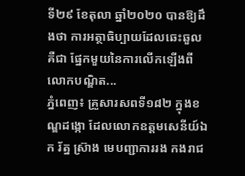ទី២៩ ខែតុលា ឆ្នាំ២០២០ បានឱ្យដឹងថា ការអត្ថាធិប្បាយដែលឆេះឆួលគឺជា ផ្នែកមួយនៃការលើកឡើងពីលោកបណ្ឌិត...
ភ្នំពេញ៖ គ្រួសារសពទី១៨២ ក្នុងខណ្ឌដង្កោ ដែលលោកឧត្ដមសេនីយ៍ឯក រ័ត្ន ស្រ៊ាង មេបញ្ជាការរង កងរាជ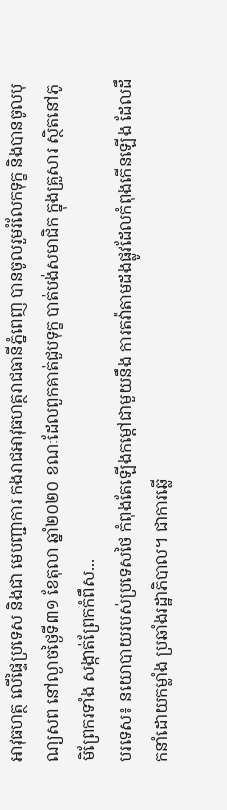អាវុធហត្ថ លើផ្ទៃប្រទេស និងជា មេបញ្ជាការ កងរាជអាវុធហត្ថរាជធានីភ្នំពេញ បានចូលរួមរំលែកទុក្ខ និងបានចូលបុណ្យសព នៅល្ងាចថ្ងៃទី៣១ ខែតុលា ឆ្នាំ២០២០ ខណៈដែលពួកគាត់ជួបទុក្ខ បាត់បង់សមាជិក ក្នុងគ្រួសារ ស្ថិតនៅភូមិព្រែករទាំង សង្កាត់ព្រែកកំពឹស...
បរទេស៖ នយោបាយរបស់ប្រទេសថៃ កំពុងតែឡើងកម្តៅជាមួយនឹង ការតវ៉ាតាមដងផ្លូវដែលកំពុងកើនឡើង ដែលដឹកនាំដោយកម្លាំង ប្រឆាំងរដ្ឋាភិបាល។ ជាការឆ្លើ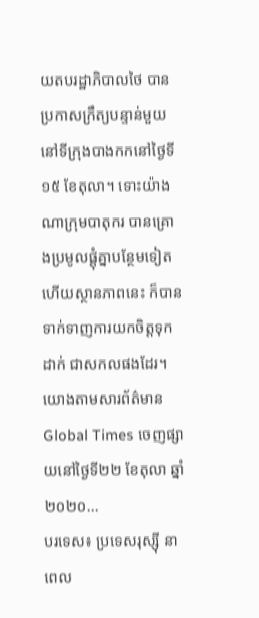យតបរដ្ឋាភិបាលថៃ បានប្រកាសក្រឹត្យបន្ទាន់មួយ នៅទីក្រុងបាងកកនៅថ្ងៃទី ១៥ ខែតុលា។ ទោះយ៉ាងណាក្រុមបាតុករ បានគ្រោងប្រមូលផ្តុំគ្នាបន្ថែមទៀត ហើយស្ថានភាពនេះ ក៏បានទាក់ទាញការយកចិត្តទុកដាក់ ជាសកលផងដែរ។ យោងតាមសារព័ត៌មាន Global Times ចេញផ្សាយនៅថ្ងៃទី២២ ខែតុលា ឆ្នាំ២០២០...
បរទេស៖ ប្រទេសរុស្ស៊ី នាពេល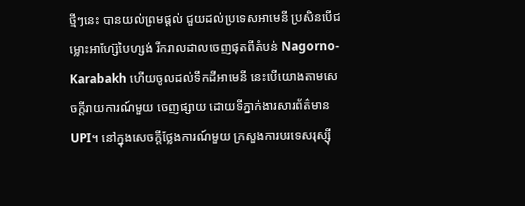ថ្មីៗនេះ បានយល់ព្រមផ្តល់ ជួយដល់ប្រទេសអាមេនី ប្រសិនបើជម្លោះអាហ្ស៊ែបៃហ្សង់ រីករាលដាលចេញផុតពីតំបន់ Nagorno-Karabakh ហើយចូលដល់ទឹកដីអាមេនី នេះបើយោងតាមសេចក្តីរាយការណ៍មួយ ចេញផ្សាយ ដោយទីភ្នាក់ងារសារព័ត៌មាន UPI។ នៅក្នុងសេចក្តីថ្លែងការណ៍មួយ ក្រសួងការបរទេសរុស្ស៊ី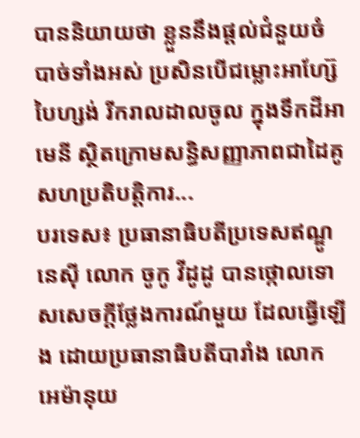បាននិយាយថា ខ្លួននឹងផ្តល់ជំនួយចំបាច់ទាំងអស់ ប្រសិនបើជម្លោះអាហ្ស៊ែបៃហ្សង់ រីករាលដាលចូល ក្នុងទឹកដីអាមេនី ស្ថិតក្រោមសន្ធិសញ្ញាភាពជាដៃគូ សហប្រតិបត្តិការ...
បរទេស៖ ប្រធានាធិបតីប្រទេសឥណ្ឌូនេស៊ី លោក ចូកូ វីដូដូ បានថ្កោលទោសសេចក្តីថ្លែងការណ៍មួយ ដែលធ្វើឡើង ដោយប្រធានាធិបតីបារាំង លោក អេម៉ានុយ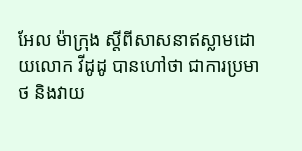អែល ម៉ាក្រុង ស្តីពីសាសនាឥស្លាមដោយលោក វីដូដូ បានហៅថា ជាការប្រមាថ និងវាយ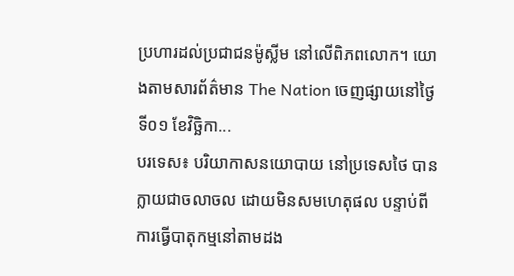ប្រហារដល់ប្រជាជនម៉ូស្លីម នៅលើពិភពលោក។ យោងតាមសារព័ត៌មាន The Nation ចេញផ្សាយនៅថ្ងៃទី០១ ខែវិច្ឆិកា...
បរទេស៖ បរិយាកាសនយោបាយ នៅប្រទេសថៃ បានក្លាយជាចលាចល ដោយមិនសមហេតុផល បន្ទាប់ពីការធ្វើបាតុកម្មនៅតាមដង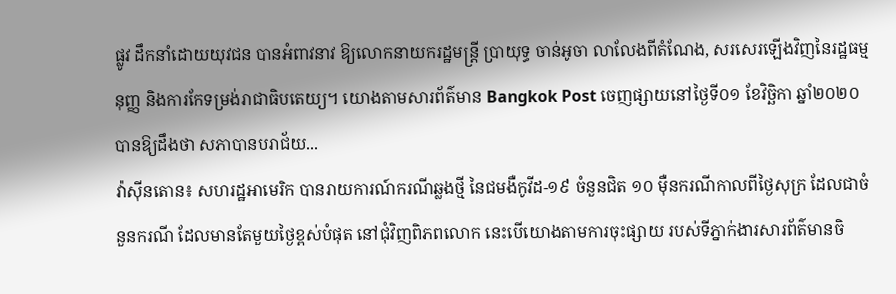ផ្លូវ ដឹកនាំដោយយុវជន បានអំពាវនាវ ឱ្យលោកនាយករដ្ឋមន្រ្តី ប្រាយុទ្ធ ចាន់អូចា លាលែងពីតំណែង, សរសេរឡើងវិញនៃរដ្ឋធម្មនុញ្ញ និងការកែទម្រង់រាជាធិបតេយ្យ។ យោងតាមសារព័ត៌មាន Bangkok Post ចេញផ្សាយនៅថ្ងៃទី០១ ខែវិច្ឆិកា ឆ្នាំ២០២០ បានឱ្យដឹងថា សភាបានបរាជ័យ...
វ៉ាស៊ីនតោន៖ សហរដ្ឋអាមេរិក បានរាយការណ៍ករណីឆ្លងថ្មី នៃជមងឺកូវីដ-១៩ ចំនួនជិត ១០ ម៉ឺនករណីកាលពីថ្ងៃសុក្រ ដែលជាចំនួនករណី ដែលមានតែមួយថ្ងៃខ្ពស់បំផុត នៅជុំវិញពិភពលោក នេះបើយោងតាមការចុះផ្សាយ របស់ទីភ្នាក់ងារសារព័ត៌មានចិ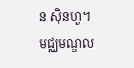ន ស៊ិនហួ។ មជ្ឈមណ្ឌល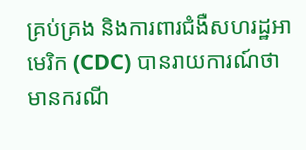គ្រប់គ្រង និងការពារជំងឺសហរដ្ឋអាមេរិក (CDC) បានរាយការណ៍ថា មានករណី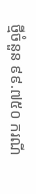ថ្មីចំនួន ៩៩.៧៥០ ករណី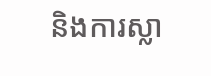និងការស្លា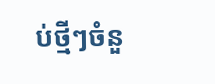ប់ថ្មីៗចំនួ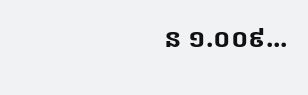ន ១.០០៩...